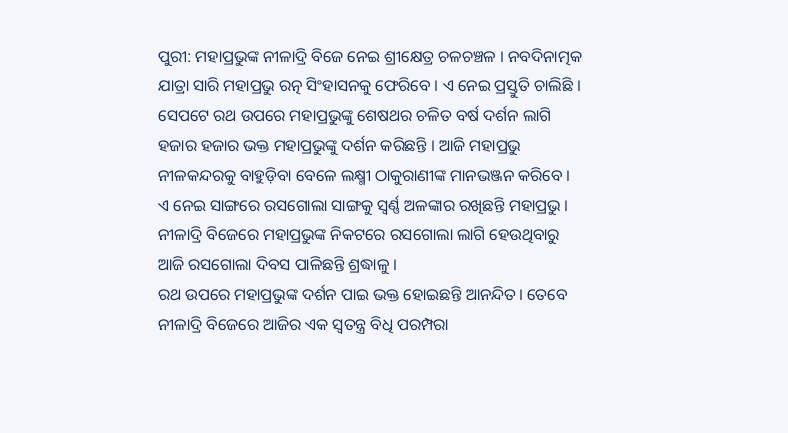ପୁରୀ: ମହାପ୍ରଭୁଙ୍କ ନୀଳାଦ୍ରି ବିଜେ ନେଇ ଶ୍ରୀକ୍ଷେତ୍ର ଚଳଚଞ୍ଚଳ । ନବଦିନାତ୍ମକ ଯାତ୍ରା ସାରି ମହାପ୍ରଭୁ ରତ୍ନ ସିଂହାସନକୁ ଫେରିବେ । ଏ ନେଇ ପ୍ରସ୍ତୁତି ଚାଲିଛି । ସେପଟେ ରଥ ଉପରେ ମହାପ୍ରଭୁଙ୍କୁ ଶେଷଥର ଚଳିତ ବର୍ଷ ଦର୍ଶନ ଲାଗି ହଜାର ହଜାର ଭକ୍ତ ମହାପ୍ରଭୁଙ୍କୁ ଦର୍ଶନ କରିଛନ୍ତି । ଆଜି ମହାପ୍ରଭୁ ନୀଳକନ୍ଦରକୁ ବାହୁଡ଼ିବା ବେଳେ ଲକ୍ଷ୍ମୀ ଠାକୁରାଣୀଙ୍କ ମାନଭଞ୍ଜନ କରିବେ । ଏ ନେଇ ସାଙ୍ଗରେ ରସଗୋଲା ସାଙ୍ଗକୁ ସ୍ବର୍ଣ୍ଣ ଅଳଙ୍କାର ରଖିଛନ୍ତି ମହାପ୍ରଭୁ । ନୀଳାଦ୍ରି ବିଜେରେ ମହାପ୍ରଭୁଙ୍କ ନିକଟରେ ରସଗୋଲା ଲାଗି ହେଉଥିବାରୁ ଆଜି ରସଗୋଲା ଦିବସ ପାଳିଛନ୍ତି ଶ୍ରଦ୍ଧାଳୁ ।
ରଥ ଉପରେ ମହାପ୍ରଭୁଙ୍କ ଦର୍ଶନ ପାଇ ଭକ୍ତ ହୋଇଛନ୍ତି ଆନନ୍ଦିତ। ତେବେ ନୀଳାଦ୍ରି ବିଜେରେ ଆଜିର ଏକ ସ୍ଵତନ୍ତ୍ର ବିଧି ପରମ୍ପରା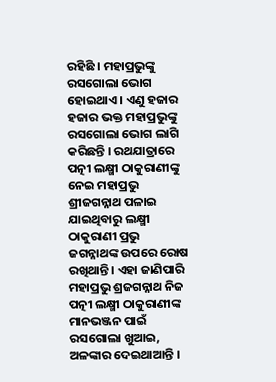ରହିଛି । ମହାପ୍ରଭୁଙ୍କୁ ରସଗୋଲା ଭୋଗ ହୋଇଥାଏ । ଏଣୁ ହଜାର ହଜାର ଭକ୍ତ ମହାପ୍ରଭୁଙ୍କୁ ରସଗୋଲା ଭୋଗ ଲାଗି କରିଛନ୍ତି । ରଥଯାତ୍ରାରେ ପତ୍ନୀ ଲକ୍ଷ୍ମୀ ଠାକୁରାଣୀଙ୍କୁ ନେଇ ମହାପ୍ରଭୁ ଶ୍ରୀଜଗନ୍ନାଥ ପଳାଇ ଯାଇଥିବାରୁ ଲକ୍ଷ୍ମୀ ଠାକୁରାଣୀ ପ୍ରଭୁ ଜଗନ୍ନାଥଙ୍କ ଉପରେ ରୋଷ ରଖିଥାନ୍ତି । ଏହା ଜାଣିପାରି ମହାପ୍ରଭୁ ଶ୍ରଜଗନ୍ନାଥ ନିଜ ପତ୍ନୀ ଲକ୍ଷ୍ମୀ ଠାକୁରାଣୀଙ୍କ ମାନଭଞ୍ଜନ ପାଇଁ ରସଗୋଲା ଖୁଆଇ, ଅଳଙ୍କାର ଦେଇଥାଆନ୍ତି ।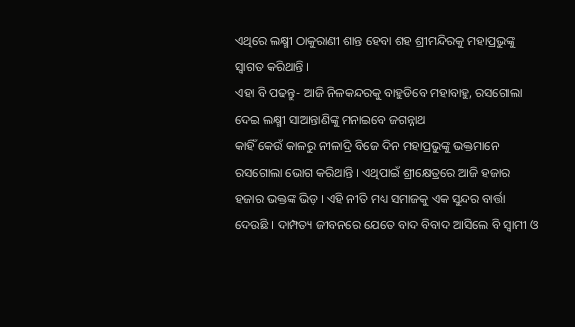ଏଥିରେ ଲକ୍ଷ୍ମୀ ଠାକୁରାଣୀ ଶାନ୍ତ ହେବା ଶହ ଶ୍ରୀମନ୍ଦିରକୁ ମହାପ୍ରଭୁଙ୍କୁ ସ୍ଵାଗତ କରିଥାନ୍ତି ।
ଏହା ବି ପଢନ୍ତୁ- ଆଜି ନିଳକନ୍ଦରକୁ ବାହୁଡିବେ ମହାବାହୁ, ରସଗୋଲା ଦେଇ ଲକ୍ଷ୍ମୀ ସାଆନ୍ତାଣିଙ୍କୁ ମନାଇବେ ଜଗନ୍ନାଥ
କାହିଁ କେଉଁ କାଳରୁ ନୀଳାଦ୍ରି ବିଜେ ଦିନ ମହାପ୍ରଭୁଙ୍କୁ ଭକ୍ତମାନେ ରସଗୋଲା ଭୋଗ କରିଥାନ୍ତି । ଏଥିପାଇଁ ଶ୍ରୀକ୍ଷେତ୍ରରେ ଆଜି ହଜାର ହଜାର ଭକ୍ତଙ୍କ ଭିଡ଼ । ଏହି ନୀତି ମଧ୍ୟ ସମାଜକୁ ଏକ ସୁନ୍ଦର ବାର୍ତ୍ତା ଦେଉଛି । ଦାମ୍ପତ୍ୟ ଜୀବନରେ ଯେତେ ବାଦ ବିବାଦ ଆସିଲେ ବି ସ୍ବାମୀ ଓ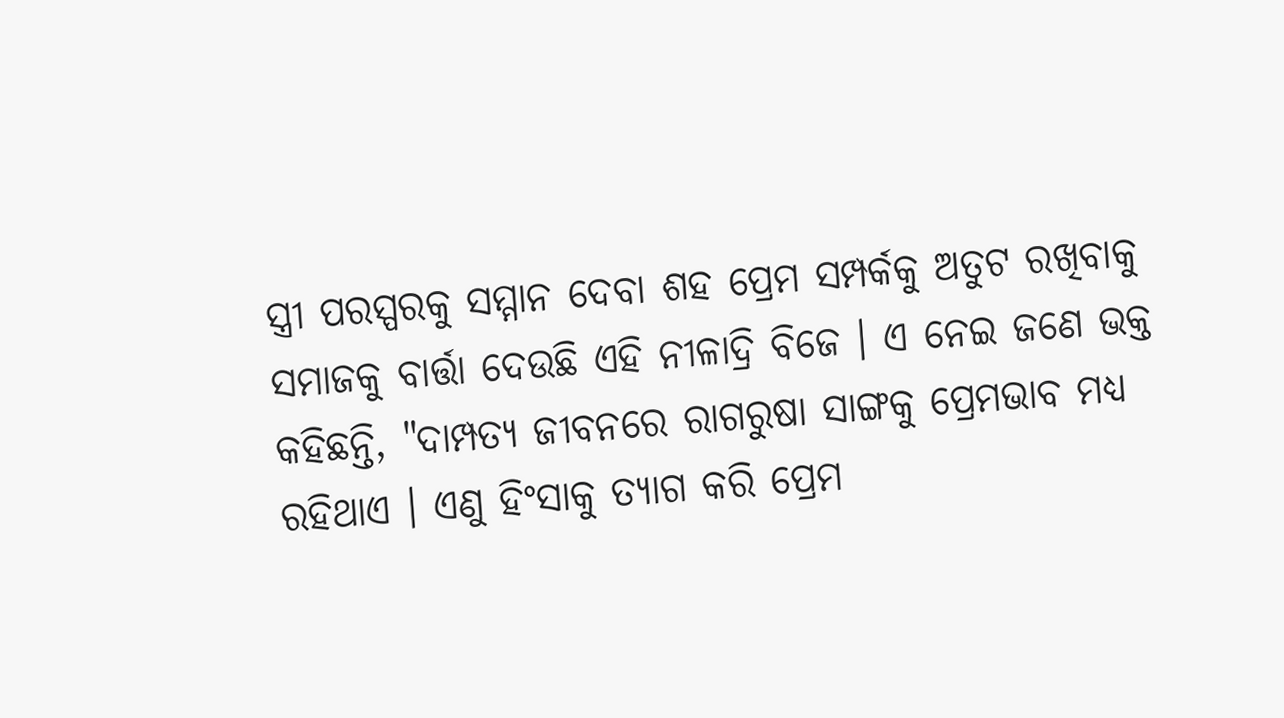ସ୍ତ୍ରୀ ପରସ୍ପରକୁ ସମ୍ମାନ ଦେବା ଶହ ପ୍ରେମ ସମ୍ପର୍କକୁ ଅତୁଟ ରଖିବାକୁ ସମାଜକୁ ବାର୍ତ୍ତା ଦେଉଛି ଏହି ନୀଳାଦ୍ରି ବିଜେ । ଏ ନେଇ ଜଣେ ଭକ୍ତ କହିଛନ୍ତି, "ଦାମ୍ପତ୍ୟ ଜୀବନରେ ରାଗରୁଷା ସାଙ୍ଗକୁ ପ୍ରେମଭାବ ମଧ୍ୟ ରହିଥାଏ । ଏଣୁ ହିଂସାକୁ ତ୍ୟାଗ କରି ପ୍ରେମ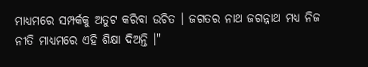ମାଧ୍ୟମରେ ସମ୍ପର୍କକୁ ଅତୁଟ କରିବା ଉଚିତ । ଜଗତର ନାଥ ଜଗନ୍ନାଥ ମଧ୍ୟ ନିଜ ନୀତି ମାଧ୍ୟମରେ ଏହି ଶିକ୍ଷା ଦିଅନ୍ତି ।"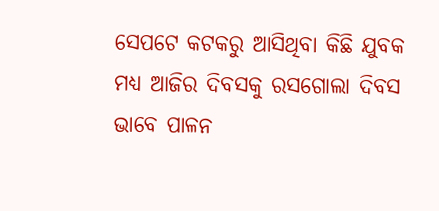ସେପଟେ କଟକରୁ ଆସିଥିବା କିଛି ଯୁବକ ମଧ୍ୟ ଆଜିର ଦିବସକୁ ରସଗୋଲା ଦିବସ ଭାବେ ପାଳନ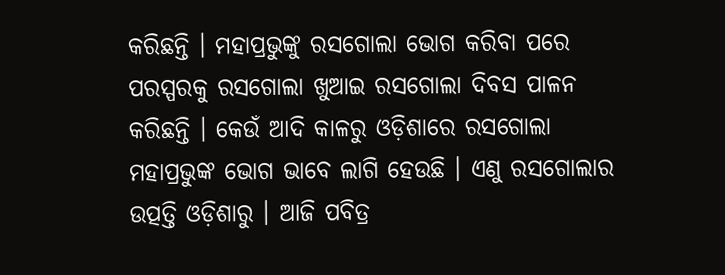କରିଛନ୍ତି । ମହାପ୍ରଭୁଙ୍କୁ ରସଗୋଲା ଭୋଗ କରିବା ପରେ ପରସ୍ପରକୁ ରସଗୋଲା ଖୁଆଇ ରସଗୋଲା ଦିବସ ପାଳନ କରିଛନ୍ତି । କେଉଁ ଆଦି କାଳରୁ ଓଡ଼ିଶାରେ ରସଗୋଲା ମହାପ୍ରଭୁଙ୍କ ଭୋଗ ଭାବେ ଲାଗି ହେଉଛି । ଏଣୁ ରସଗୋଲାର ଉତ୍ପତ୍ତି ଓଡ଼ିଶାରୁ । ଆଜି ପବିତ୍ର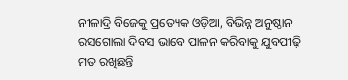ନୀଳାଦ୍ରି ବିଜେକୁ ପ୍ରତ୍ୟେକ ଓଡ଼ିଆ, ବିଭିନ୍ନ ଅନୁଷ୍ଠାନ ରସଗୋଲା ଦିବସ ଭାବେ ପାଳନ କରିବାକୁ ଯୁବପୀଢ଼ି ମତ ରଖିଛନ୍ତି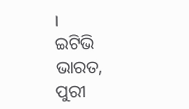।
ଇଟିଭି ଭାରତ, ପୁରୀ